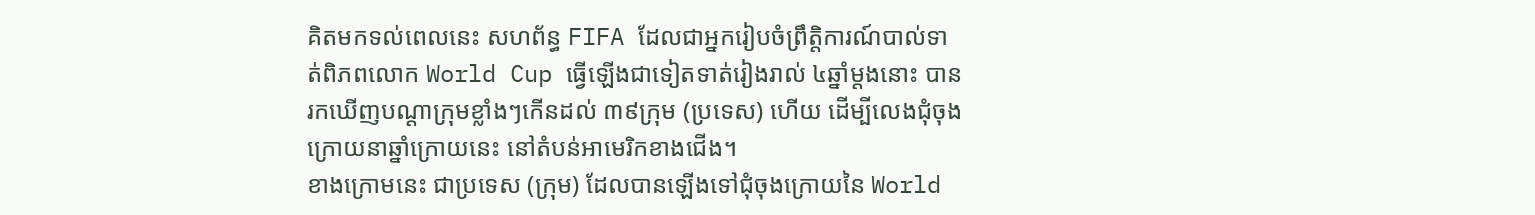គិតមកទល់ពេលនេះ សហព័ន្ធ FIFA ដែលជាអ្នករៀបចំព្រឹត្តិការណ៍បាល់ទាត់ពិភពលោក World Cup ធ្វើឡើងជាទៀតទាត់រៀងរាល់ ៤ឆ្នាំម្តងនោះ បានរកឃើញបណ្តាក្រុមខ្លាំងៗកើនដល់ ៣៩ក្រុម (ប្រទេស) ហើយ ដើម្បីលេងជុំចុងក្រោយនាឆ្នាំក្រោយនេះ នៅតំបន់អាមេរិកខាងជើង។
ខាងក្រោមនេះ ជាប្រទេស (ក្រុម) ដែលបានឡើងទៅជុំចុងក្រោយនៃ World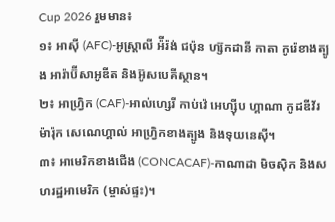Cup 2026 រួមមាន៖
១៖ អាស៊ី (AFC)-អូស្រ្តាលី អ៉ីរ៉ង់ ជប៉ុន ហ្ស៊កដានី កាតា កូរ៉េខាងត្បូង អារ៉ាប៊ីសាអូឌីត និងអ៊ូសបេគីស្ថាន។
២៖ អាហ្រ្វិក (CAF)-អាល់ហ្សេរី កាប់វ៉េ អេហ្ស៊ីប ហ្គាណា កូដឌីវ័រ ម៉ារ៉ុក សេណេហ្គាល់ អាហ្វ្រិកខាងត្បូង និងទុយនេស៊ី។
៣៖ អាមេរិកខាងជើង (CONCACAF)-កាណាដា មិចស៊ិក និងសហរដ្ឋអាមេរិក (ម្ចាស់ផ្ទះ)។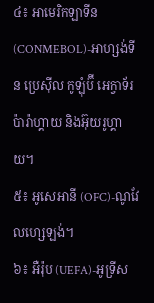៤៖ អាមេរិកឡាទីន (CONMEBOL)-អាហ្សង់ទីន ប្រេស៊ីល កូឡុំប៊ី អេក្វាទ័រ ប៉ារ៉ាហ្គាយ និងអ៊ុយរូហ្គាយ។
៥៖ អូសេអានី (OFC)-ណូវែលហ្សេឡង់។
៦៖ អឺរ៉ុប (UEFA)-អូទ្រីស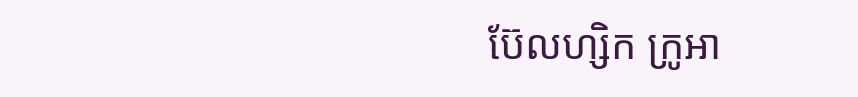ប៊ែលហ្សិក ក្រូអា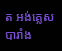ត អង់គ្លេស បារាំង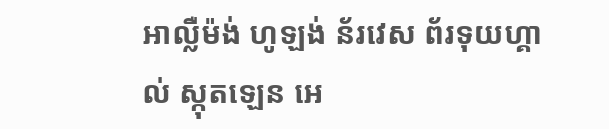អាល្លឺម៉ង់ ហូឡង់ ន័រវេស ព័រទុយហ្គាល់ ស្កុតឡេន អេ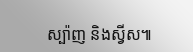ស្ប៉ាញ និងស្វីស៕